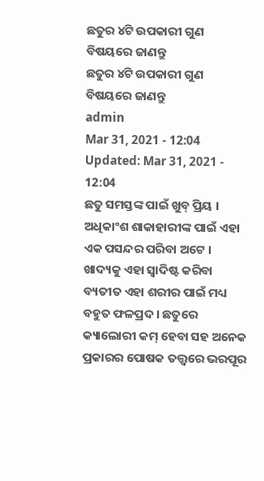ଛତୁର ୪ଟି ଉପକାରୀ ଗୁଣ ବିଷୟରେ ଜାଣନ୍ତୁ
ଛତୁର ୪ଟି ଉପକାରୀ ଗୁଣ ବିଷୟରେ ଜାଣନ୍ତୁ
admin
Mar 31, 2021 - 12:04
Updated: Mar 31, 2021 - 12:04
ଛତୁ ସମସ୍ତଙ୍କ ପାଇଁ ଖୁବ୍ ପ୍ରିୟ । ଅଧିକାଂଶ ଶାକାହାରୀଙ୍କ ପାଇଁ ଏହା ଏକ ପସନ୍ଦର ପରିବା ଅଟେ । ଖାଦ୍ୟକୁ ଏହା ସ୍ୱାଦିଷ୍ଟ କରିବା ବ୍ୟତୀତ ଏହା ଶରୀର ପାଇଁ ମଧ୍ୟ ବହୁତ ଫଳପ୍ରଦ । ଛତୁରେ କ୍ୟାଲୋରୀ କମ୍ ହେବା ସହ ଅନେକ ପ୍ରକାରର ପୋଷକ ତତ୍ତ୍ୱରେ ଭରପୂର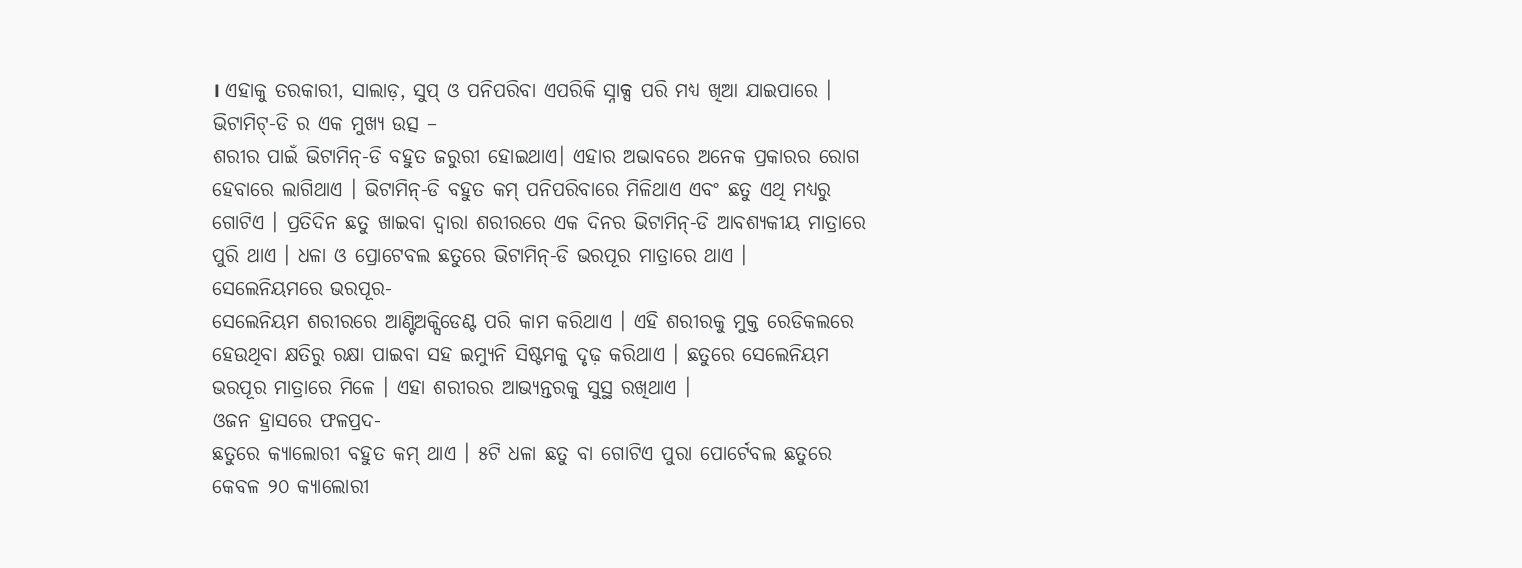। ଏହାକୁ ତରକାରୀ, ସାଲାଡ଼, ସୁପ୍ ଓ ପନିପରିବା ଏପରିକି ସ୍ନାକ୍ସ ପରି ମଧ୍ୟ ଖିଆ ଯାଇପାରେ ।
ଭିଟାମିଟ୍-ଡି ର ଏକ ମୁଖ୍ୟ ଉତ୍ସ –
ଶରୀର ପାଇଁ ଭିଟାମିନ୍-ଡି ବହୁତ ଜରୁରୀ ହୋଇଥାଏ। ଏହାର ଅଭାବରେ ଅନେକ ପ୍ରକାରର ରୋଗ ହେବାରେ ଲାଗିଥାଏ । ଭିଟାମିନ୍-ଡି ବହୁତ କମ୍ ପନିପରିବାରେ ମିଳିଥାଏ ଏବଂ ଛତୁ ଏଥି ମଧ୍ୟରୁ ଗୋଟିଏ । ପ୍ରତିଦିନ ଛତୁ ଖାଇବା ଦ୍ୱାରା ଶରୀରରେ ଏକ ଦିନର ଭିଟାମିନ୍-ଡି ଆବଶ୍ୟକୀୟ ମାତ୍ରାରେ ପୁରି ଥାଏ । ଧଳା ଓ ପ୍ରୋଟେବଲ ଛତୁରେ ଭିଟାମିନ୍-ଡି ଭରପୂର ମାତ୍ରାରେ ଥାଏ ।
ସେଲେନିୟମରେ ଭରପୂର-
ସେଲେନିୟମ ଶରୀରରେ ଆଣ୍ଟିଅକ୍ସିଡେଣ୍ଟ ପରି କାମ କରିଥାଏ । ଏହି ଶରୀରକୁ ମୁକ୍ତ ରେଡିକଲରେ ହେଉଥିବା କ୍ଷତିରୁ ରକ୍ଷା ପାଇବା ସହ ଇମ୍ୟୁନି ସିଷ୍ଟମକୁ ଦୃଢ଼ କରିଥାଏ । ଛତୁରେ ସେଲେନିୟମ ଭରପୂର ମାତ୍ରାରେ ମିଳେ । ଏହା ଶରୀରର ଆଭ୍ୟନ୍ତରକୁ ସୁସ୍ଥ ରଖିଥାଏ ।
ଓଜନ ହ୍ରାସରେ ଫଳପ୍ରଦ-
ଛତୁରେ କ୍ୟାଲୋରୀ ବହୁତ କମ୍ ଥାଏ । ୫ଟି ଧଳା ଛତୁ ବା ଗୋଟିଏ ପୁରା ପୋର୍ଟେବଲ ଛତୁରେ କେବଳ ୨୦ କ୍ୟାଲୋରୀ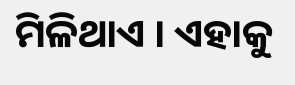ମିଳିଥାଏ । ଏହାକୁ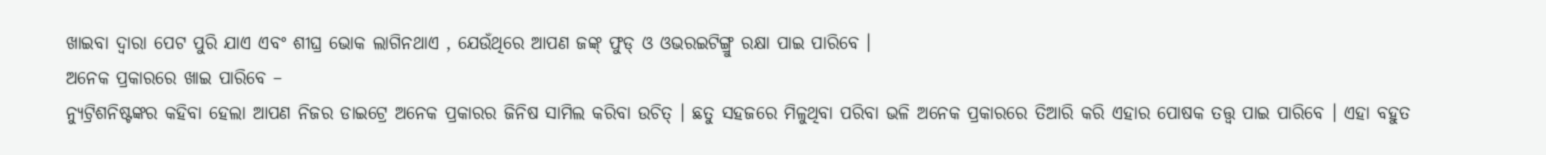ଖାଇବା ଦ୍ୱାରା ପେଟ ପୁରି ଯାଏ ଏବଂ ଶୀଘ୍ର ଭୋକ ଲାଗିନଥାଏ , ଯେଉଁଥିରେ ଆପଣ ଜଙ୍କ୍ ଫୁଡ୍ ଓ ଓଭରଇଟିଙ୍ଗ୍ରୁ ରକ୍ଷା ପାଇ ପାରିବେ ।
ଅନେକ ପ୍ରକାରରେ ଖାଇ ପାରିବେ –
ନ୍ୟୁଟ୍ରିଶନିଷ୍ଟଙ୍କର କହିବା ହେଲା ଆପଣ ନିଜର ଡାଇଟ୍ରେ ଅନେକ ପ୍ରକାରର ଜିନିଷ ସାମିଲ କରିବା ଉଚିତ୍ । ଛତୁ ସହଜରେ ମିଳୁଥିବା ପରିବା ଭଳି ଅନେକ ପ୍ରକାରରେ ତିଆରି କରି ଏହାର ପୋଷକ ତତ୍ତ୍ୱ ପାଇ ପାରିବେ । ଏହା ବହୁତ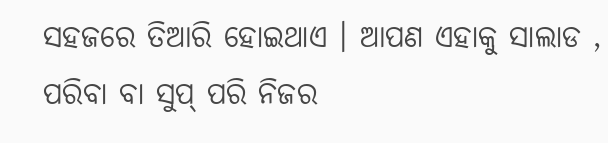ସହଜରେ ତିଆରି ହୋଇଥାଏ । ଆପଣ ଏହାକୁ ସାଲାଡ , ପରିବା ବା ସୁପ୍ ପରି ନିଜର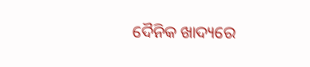ଦୈନିକ ଖାଦ୍ୟରେ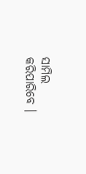ସାମିଲ କରିପାରିବେ ।